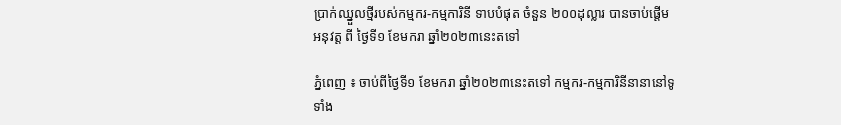ប្រាក់ឈ្នួលថ្មីរបស់កម្មករ-កម្មការិនី ទាបបំផុត ចំនួន ២០០ដុល្លារ បានចាប់ផ្តើម អនុវត្ត ពី ថ្ងៃទី១ ខែមករា ឆ្នាំ២០២៣នេះតទៅ

ភ្នំពេញ ៖ ចាប់ពីថ្ងៃទី១ ខែមករា ឆ្នាំ២០២៣នេះតទៅ កម្មករ-កម្មការិនីនានានៅទូទាំង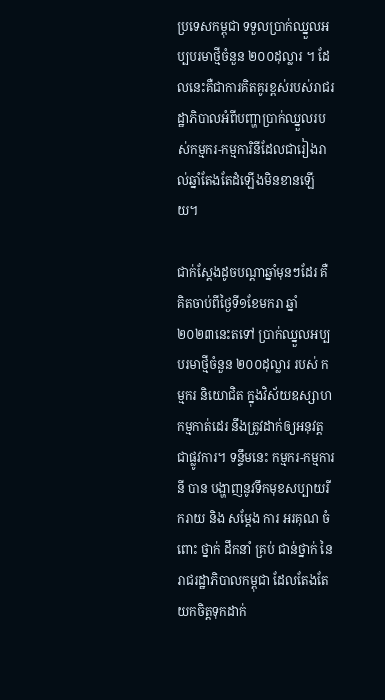ប្រទេសកម្ពុជា ទទួលប្រាក់ឈ្នួលអប្បបរមាថ្មីចំនួន ២០០ដុល្លារ ។ ដែលនេះគឺជាការគិតគូរខ្ពស់របស់រាជរដ្ឋាភិបាលអំពីបញ្ហាប្រាក់ឈ្នួលរបស់កម្មករ-កម្មការិនីដែលជារៀងរាល់ឆ្នាំតែងតែដំឡើងមិនខានឡើយ។

ជាក់ស្ដែងដូចបណ្ដាឆ្នាំមុនៗដែរ គឺគិតចាប់ពីថ្ងៃទី១ខែមករា ឆ្នាំ ២០២៣នេះតទៅ ប្រាក់ឈ្នួលអប្បបរមាថ្មីចំនួន ២០០ដុល្លារ របស់ កម្មករ និយោជិត ក្នុងវិស័យឧស្សាហកម្មកាត់ដេរ នឹងត្រូវដាក់ឲ្យអនុវត្តជាផ្លូវការ។ ទន្ទឹមនេះ កម្មករ-កម្មការនី បាន បង្ហាញនូវទឹកមុខសប្បាយរីករាយ និង សម្តែង ការ អរគុណ ចំពោះ ថ្នាក់ ដឹកនាំ គ្រប់ ជាន់ថ្នាក់ នៃ រាជរដ្ឋាភិបាលកម្ពុជា ដែលតែងតែយកចិត្តទុកដាក់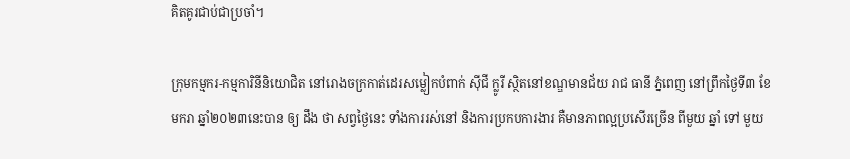គិតគូរជាប់ជាប្រចាំ។

ក្រុមកម្មករ-កម្មការិនីនិយោជិត នៅរោងចក្រកាត់ដេរសម្លៀកបំពាក់ ស៊ីជី ក្លូរី ស្ថិតនៅខណ្ឌមានជ័យ រាជ ធានី ភ្នំពេញ នៅព្រឹកថ្ងៃទី៣ ខែមករា ឆ្នាំ២០២៣នេះបាន ឲ្យ ដឹង ថា សព្វថ្ងៃនេះ ទាំងការរស់នៅ និងការប្រកបការងារ គឺមានភាពល្អប្រសើរច្រើន ពីមួយ ឆ្នាំ ទៅ មួយ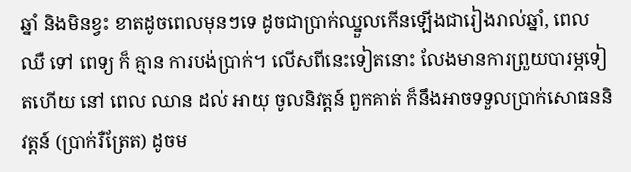ឆ្នាំ និងមិនខ្វះ ខាតដូចពេលមុនៗទេ ដូចជាប្រាក់ឈ្នួលកើនឡើងជារៀងរាល់ឆ្នាំ, ពេល ឈឺ ទៅ ពេទ្យ ក៏ គ្មាន ការបង់ប្រាក់។ លើសពីនេះទៀតនោះ លែងមានការព្រួយបារម្ភទៀតហើយ នៅ ពេល ឈាន ដល់ អាយុ ចូលនិវត្តន៍ ពួកគាត់ ក៏នឹងអាចទទួលប្រាក់សោធននិវត្តន៍ (ប្រាក់រឺត្រែត) ដូចម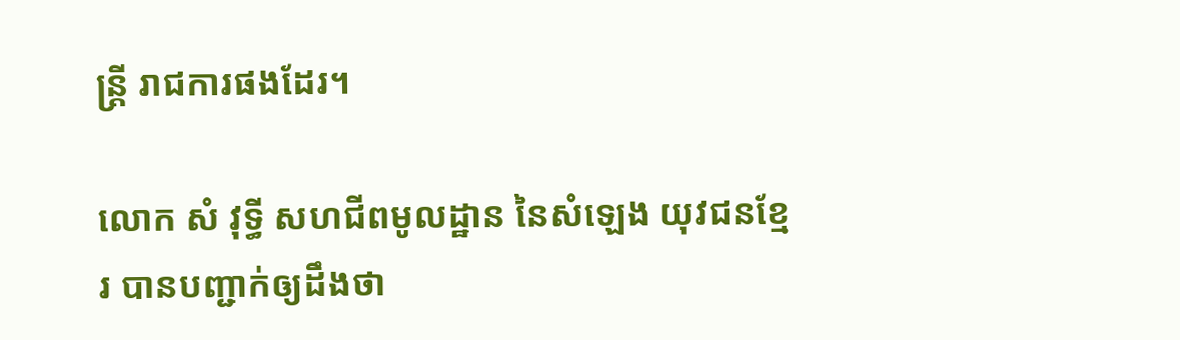ន្រ្តី រាជការផងដែរ។

លោក សំ វុទ្ធី សហជីពមូលដ្ឋាន នៃសំឡេង យុវជនខ្មែរ បានបញ្ជាក់ឲ្យដឹងថា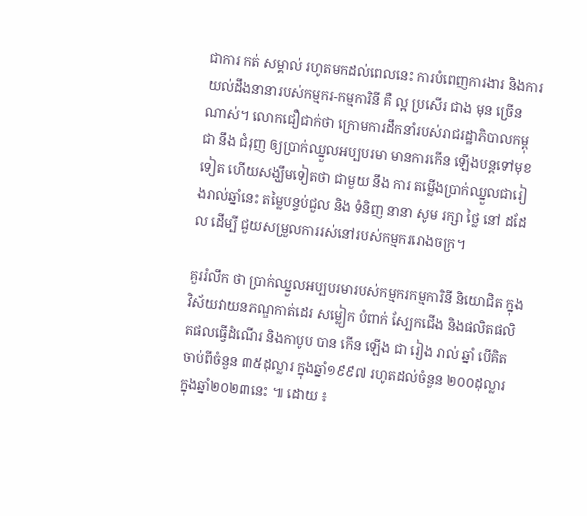ជាការ កត់ សម្គាល់ រហូតមកដល់ពេលនេះ ការបំពេញការងារ និងការយល់ដឹងនានារបស់កម្មករ-កម្មការិនី គឺ ល្អ ប្រសើរ ជាង មុន ច្រើន ណាស់។ លោកជឿជាក់ថា ក្រោមការដឹកនាំរបស់រាជរដ្ឋាភិបាលកម្ពុជា នឹង ជំរុញ ឲ្យប្រាក់ឈ្នួលអប្បបរមា មានការកើន ឡើងបន្តទៅមុខទៀត ហើយសង្ឃឹមទៀតថា ជាមួយ នឹង ការ តម្លើងប្រាក់ឈ្នួលជារៀងរាល់ឆ្នាំនេះ តម្លៃបន្ទប់ជួល និង ទំនិញ នានា សូម រក្សា ថ្លៃ នៅ ដដែល ដើម្បី ជួយសម្រួលការរស់នៅរបស់កម្មកររោងចក្រ។

គួររំលឹក ថា ប្រាក់ឈ្នួលអប្បបរមារបស់កម្មករកម្មការិនី និយោជិត ក្នុងវិស័យវាយនភណ្ឌកាត់ដេរ សម្លៀក បំពាក់ ស្បែកជើង និងផលិតផលិតផលធ្វើដំណើរ និងកាបូប បាន កើន ឡើង ជា រៀង រាល់ ឆ្នាំ បេីគិតចាប់ពីចំនួន ៣៥ដុល្លារ ក្នុងឆ្នាំ១៩៩៧ រហូតដល់ចំនួន ២០០ដុល្លារ ក្នុងឆ្នាំ២០២៣នេះ ៕ ដោយ ៖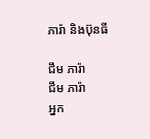ភារ៉ា និងប៊ុនធី

ជឹម ភារ៉ា
ជឹម ភារ៉ា
អ្នក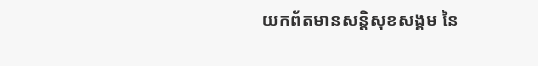យកព័តមានសន្តិសុខសង្គម នៃ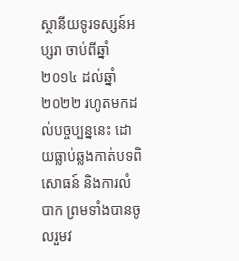ស្ថានីយទូរទស្សន៍អប្សរា ចាប់ពីឆ្នាំ២០១៤ ដល់ឆ្នាំ២០២២ រហូតមកដល់បច្ចប្បន្ននេះ ដោយធ្លាប់ឆ្លងកាត់បទពិសោធន៍ និងការលំបាក ព្រមទាំងបានចូលរួមវ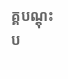គ្គបណ្ដុះប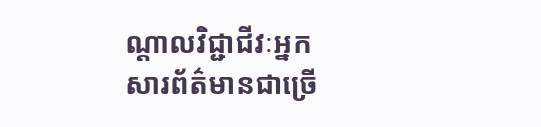ណ្ដាលវិជ្ជាជីវៈអ្នកសារព័ត៌មានជាច្រើ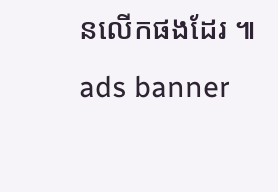នលើកផងដែរ ៕
ads banner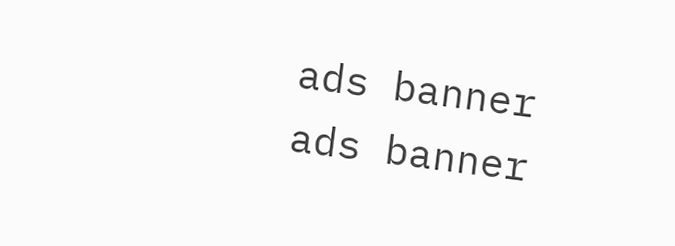ads banner
ads banner